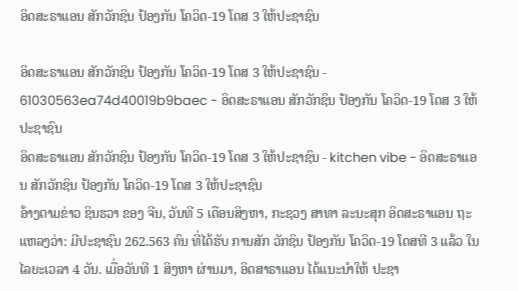ອິດສະຣາແອນ ສັກວັກຊິນ ປ້ອງກັນ ໂຄວິດ-19 ໂດສ 3 ໃຫ້ປະຊາຊົນ

ອິດສະຣາແອນ ສັກວັກຊິນ ປ້ອງກັນ ໂຄວິດ-19 ໂດສ 3 ໃຫ້ປະຊາຊົນ - 61030563ea74d40019b9baec - ອິດສະຣາແອນ ສັກວັກຊິນ ປ້ອງກັນ ໂຄວິດ-19 ໂດສ 3 ໃຫ້ປະຊາຊົນ
ອິດສະຣາແອນ ສັກວັກຊິນ ປ້ອງກັນ ໂຄວິດ-19 ໂດສ 3 ໃຫ້ປະຊາຊົນ - kitchen vibe - ອິດສະຣາແອນ ສັກວັກຊິນ ປ້ອງກັນ ໂຄວິດ-19 ໂດສ 3 ໃຫ້ປະຊາຊົນ
ອ້າງຕາມຂ່າວ ຊິນຮວາ ຂອງ ຈີນ, ວັນທີ 5 ເດືອນສິງຫາ, ກະຊວງ ສາທາ ລະນະສຸກ ອິດສະຣາແອນ ຖະແຫລງວ່າ: ມີປະຊາຊົນ 262.563 ຄົນ ທີ່ໄດ້ຮັບ ການສັກ ວັກຊິນ ປ້ອງກັນ ໂຄວິດ-19 ໂດສທີ 3 ແລ້ວ ໃນໄລຍະເວລາ 4 ວັນ. ເມື່ອວັນທີ 1 ສິງຫາ ຜ່ານມາ, ອິດສາຣາແອນ ໄດ້ແນະນຳໃຫ້ ປະຊາ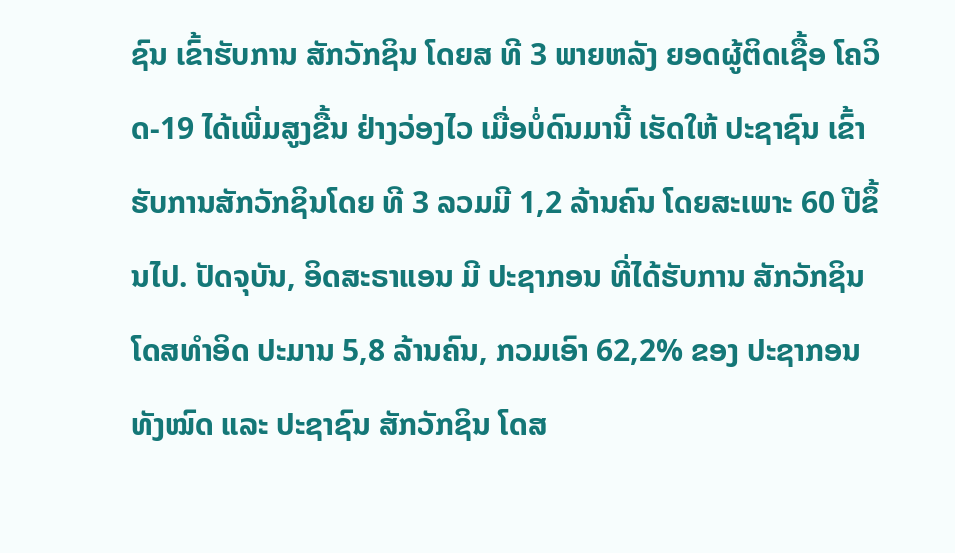ຊົນ ເຂົ້າຮັບການ ສັກວັກຊິນ ໂດຍສ ທີ 3 ພາຍຫລັງ ຍອດຜູ້ຕິດເຊື້ອ ໂຄວິດ-19 ໄດ້ເພີ່ມສູງຂື້ນ ຢ່າງວ່ອງໄວ ເມື່ອບໍ່ດົນມານີ້ ເຮັດໃຫ້ ປະຊາຊົນ ເຂົ້າຮັບການສັກວັກຊິນໂດຍ ທີ 3 ລວມມີ 1,2 ລ້ານຄົນ ໂດຍສະເພາະ 60 ປີຂຶ້ນໄປ. ປັດຈຸບັນ, ອິດສະຣາແອນ ມີ ປະຊາກອນ ທີ່ໄດ້ຮັບການ ສັກວັກຊິນ ໂດສທຳອິດ ປະມານ 5,8 ລ້ານຄົນ, ກວມເອົາ 62,2% ຂອງ ປະຊາກອນ ທັງໝົດ ແລະ ປະຊາຊົນ ສັກວັກຊິນ ໂດສ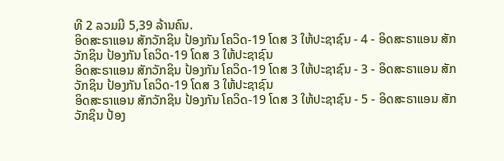ທີ 2 ລວມມີ 5,39 ລ້ານຄົນ.
ອິດສະຣາແອນ ສັກວັກຊິນ ປ້ອງກັນ ໂຄວິດ-19 ໂດສ 3 ໃຫ້ປະຊາຊົນ - 4 - ອິດສະຣາແອນ ສັກວັກຊິນ ປ້ອງກັນ ໂຄວິດ-19 ໂດສ 3 ໃຫ້ປະຊາຊົນ
ອິດສະຣາແອນ ສັກວັກຊິນ ປ້ອງກັນ ໂຄວິດ-19 ໂດສ 3 ໃຫ້ປະຊາຊົນ - 3 - ອິດສະຣາແອນ ສັກວັກຊິນ ປ້ອງກັນ ໂຄວິດ-19 ໂດສ 3 ໃຫ້ປະຊາຊົນ
ອິດສະຣາແອນ ສັກວັກຊິນ ປ້ອງກັນ ໂຄວິດ-19 ໂດສ 3 ໃຫ້ປະຊາຊົນ - 5 - ອິດສະຣາແອນ ສັກວັກຊິນ ປ້ອງ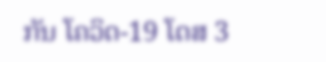ກັນ ໂຄວິດ-19 ໂດສ 3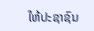ໃຫ້ປະຊາຊົນ